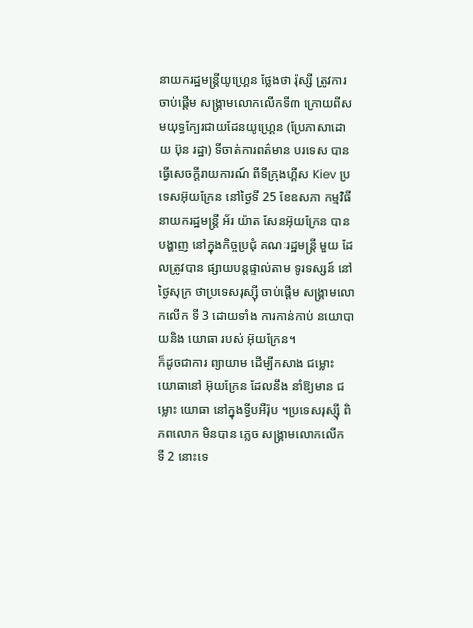នាយករដ្ឋមន្ត្រីយូហ្គ្រេន ថ្លែងថា រ៉ុស្សី ត្រូវការចាប់ផ្តើម សង្គ្រាមលោកលើកទី៣ ក្រោយពីសមយុទ្ធក្បែរជាយដែនយូហ្គ្រេន (ប្រែភាសាដោយ ប៊ុន រដ្ឋា) ទីចាត់ការពត៌មាន បរទេស បានធ្វើសេចក្តីរាយការណ៍ ពីទីក្រុងហ្គីស Kiev ប្រទេសអ៊ុយក្រែន នៅថ្ងៃទី 25 ខែឧសភា កម្មវិធី នាយករដ្ឋមន្ត្រី អ័រ យ៉ាត សែនអ៊ុយក្រែន បានបង្ហាញ នៅក្នុងកិច្ចប្រជុំ គណៈរដ្ឋមន្ត្រី មួយ ដែលត្រូវបាន ផ្សាយបន្តផ្ទាល់តាម ទូរទស្សន៍ នៅថ្ងៃសុក្រ ថាប្រទេសរុស្ស៊ី ចាប់ផ្តើម សង្គ្រាមលោកលើក ទី 3 ដោយទាំង ការកាន់កាប់ នយោបាយនិង យោធា របស់ អ៊ុយក្រែន។
ក៏ដូចជាការ ព្យាយាម ដើម្បីកសាង ជម្លោះ យោធានៅ អ៊ុយក្រែន ដែលនឹង នាំឱ្យមាន ជម្លោះ យោធា នៅក្នុងទ្វីបអឺរ៉ុប ។ប្រទេសរុស្ស៊ី ពិភពលោក មិនបាន ភ្លេច សង្គ្រាមលោកលើក ទី 2 នោះទេ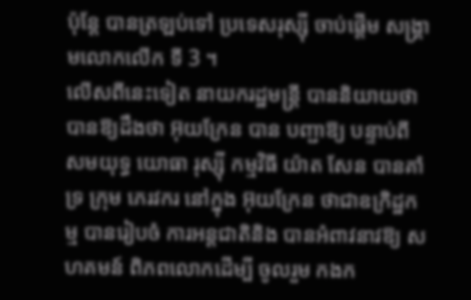ប៉ុន្តែ បានត្រឡប់ទៅ ប្រទេសរុស្ស៊ី ចាប់ផ្តើម សង្គ្រាមលោកលើក ទី 3 ។
លើសពីនេះទៀត នាយករដ្ឋមន្ត្រី បាននិយាយថា បានឱ្យដឹងថា អ៊ុយក្រែន បាន បញ្ជាឱ្យ បន្ទាប់ពី សមយុទ្ធ យោធា រុស្ស៊ី កម្មវិធី យ៉ាត សែន បានគាំទ្រ ក្រុម ភេរវករ នៅក្នុង អ៊ុយក្រែន ថាជាឧក្រិដ្ឋកម្ម បានរៀបចំ ការអន្តជាតិនិង បានអំពាវនាវឱ្យ សហគមន៍ ពិភពលោកដើម្បី ចូលរួម កងក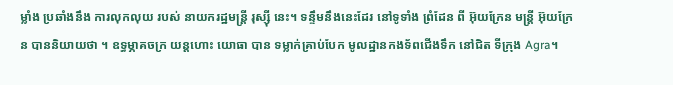ម្លាំង ប្រឆាំងនឹង ការលុកលុយ របស់ នាយករដ្ឋមន្ត្រី រុស្ស៊ី នេះ។ ទន្ទឹមនឹងនេះដែរ នៅទូទាំង ព្រំដែន ពី អ៊ុយក្រែន មន្ត្រី អ៊ុយក្រែន បាននិយាយថា ។ ឧទ្ធម្ភាគចក្រ យន្តហោះ យោធា បាន ទម្លាក់គ្រាប់បែក មូលដ្ឋានកងទ័ពជើងទឹក នៅជិត ទីក្រុង Agra។